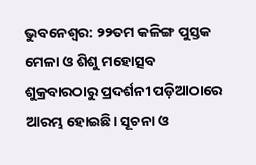ଭୁବନେଶ୍ବର: ୨୨ତମ କଳିଙ୍ଗ ପୁସ୍ତକ ମେଳା ଓ ଶିଶୁ ମହୋତ୍ସବ ଶୁକ୍ରବାରଠାରୁ ପ୍ରଦର୍ଶନୀ ପଡ଼ିଆଠାରେ ଆରମ୍ଭ ହୋଇଛି। ସୂଚନା ଓ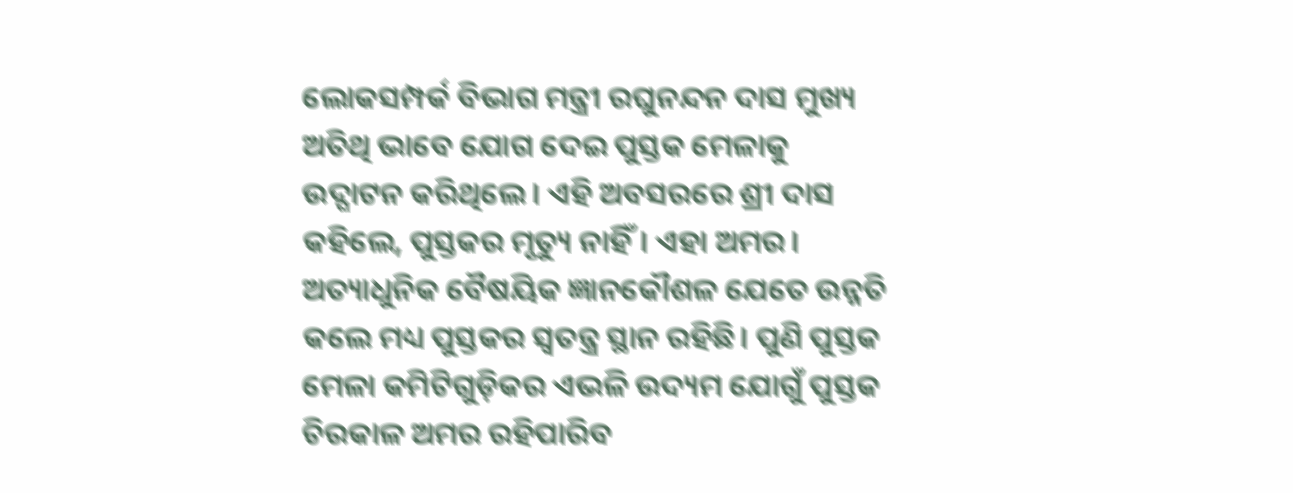ଲୋକସମ୍ପର୍କ ବିଭାଗ ମନ୍ତ୍ରୀ ରଘୁନନ୍ଦନ ଦାସ ମୁଖ୍ୟ ଅତିଥି ଭାବେ ଯୋଗ ଦେଇ ପୁସ୍ତକ ମେଳାକୁ ଉଦ୍ଘାଟନ କରିଥିଲେ। ଏହି ଅବସରରେ ଶ୍ରୀ ଦାସ କହିଲେ, ପୁସ୍ତକର ମୃତ୍ୟୁ ନାହିଁ। ଏହା ଅମର। ଅତ୍ୟାଧୁନିକ ବୈଷୟିକ ଜ୍ଞାନକୌଶଳ ଯେତେ ଉନ୍ନତି କଲେ ମଧ୍ୟ ପୁସ୍ତକର ସ୍ବତନ୍ତ୍ର ସ୍ଥାନ ରହିଛି। ପୁଣି ପୁସ୍ତକ ମେଳା କମିଟିଗୁଡ଼ିକର ଏଭଳି ଉଦ୍ୟମ ଯୋଗୁଁ ପୁସ୍ତକ ଚିରକାଳ ଅମର ରହିପାରିବ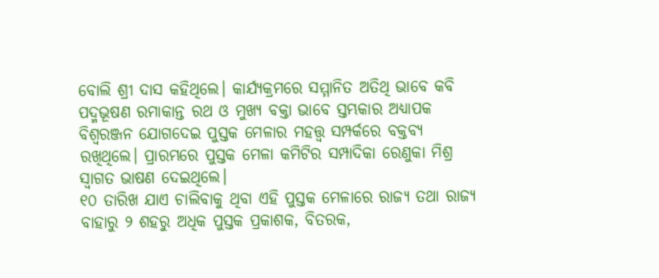ବୋଲି ଶ୍ରୀ ଦାସ କହିଥିଲେ। କାର୍ଯ୍ୟକ୍ରମରେ ସମ୍ମାନିତ ଅତିଥି ଭାବେ କବି ପଦ୍ମଭୂଷଣ ରମାକାନ୍ତ ରଥ ଓ ମୁଖ୍ୟ ବକ୍ତା ଭାବେ ସ୍ତମ୍ଭକାର ଅଧ୍ୟାପକ ବିଶ୍ବରଞ୍ଜନ ଯୋଗଦେଇ ପୁସ୍ତକ ମେଳାର ମହତ୍ତ୍ବ ସମ୍ପର୍କରେ ବକ୍ତବ୍ୟ ରଖିଥିଲେ। ପ୍ରାରମ୍ଭରେ ପୁସ୍ତକ ମେଳା କମିଟିର ସମ୍ପାଦିକା ରେଣୁକା ମିଶ୍ର ସ୍ବାଗତ ଭାଷଣ ଦେଇଥିଲେ।
୧୦ ତାରିଖ ଯାଏ ଚାଲିବାକୁ ଥିବା ଏହି ପୁସ୍ତକ ମେଳାରେ ରାଜ୍ୟ ତଥା ରାଜ୍ୟ ବାହାରୁ ୨ ଶହରୁ ଅଧିକ ପୁସ୍ତକ ପ୍ରକାଶକ, ବିତରକ,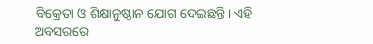ବିକ୍ରେତା ଓ ଶିକ୍ଷାନୁଷ୍ଠାନ ଯୋଗ ଦେଇଛନ୍ତି। ଏହି ଅବସରରେ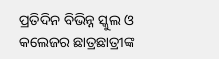ପ୍ରତିଦିନ ବିଭିନ୍ନ ସ୍କୁଲ ଓ କଲେଜର ଛାତ୍ରଛାତ୍ରୀଙ୍କ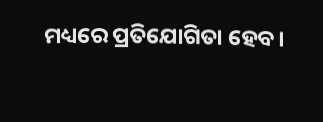ମଧ୍ୟରେ ପ୍ରତିଯୋଗିତା ହେବ।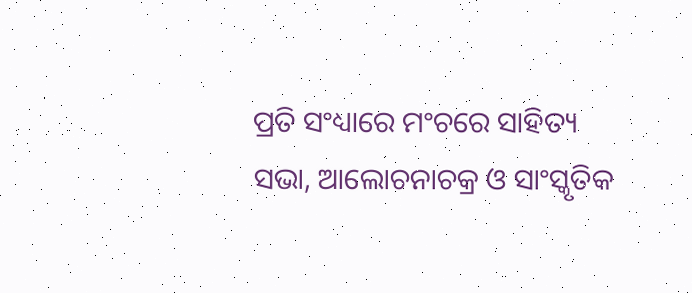ପ୍ରତି ସଂଧ୍ୟାରେ ମଂଚରେ ସାହିତ୍ୟ ସଭା, ଆଲୋଚନାଚକ୍ର ଓ ସାଂସ୍କୃତିକ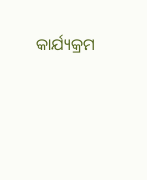କାର୍ଯ୍ୟକ୍ରମ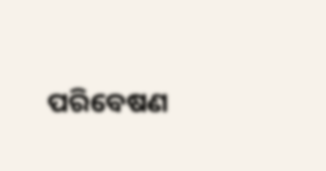ପରିବେଷଣ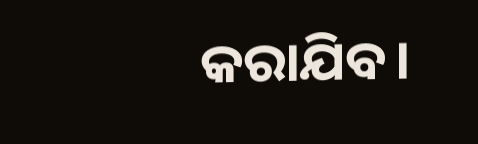କରାଯିବ।